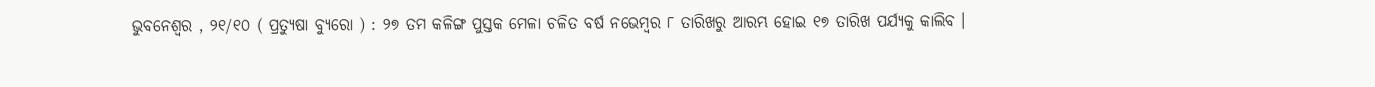ଭୁବନେଶ୍ୱର , ୨୧/୧୦ ( ପ୍ରତ୍ୟୁଷା ବ୍ୟୁରୋ ) : ୨୭ ତମ କଳିଙ୍ଗ ପୁସ୍ତକ ମେଳା ଚଳିତ ବର୍ଷ ନଭେମ୍ବର ୮ ତାରିଖରୁ ଆରମ୍ଭ ହୋଇ ୧୭ ତାରିଖ ପର୍ଯ୍ୟକୁ କାଲିବ ।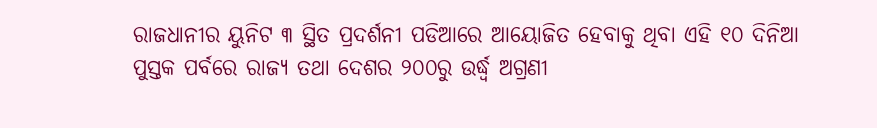ରାଜଧାନୀର ୟୁନିଟ ୩ ସ୍ଥିତ ପ୍ରଦର୍ଶନୀ ପଡିଆରେ ଆୟୋଜିତ ହେବାକୁ ଥିବା ଏହି ୧୦ ଦିନିଆ ପୁସ୍ତକ ପର୍ବରେ ରାଜ୍ୟ ତଥା ଦେଶର ୨୦୦ରୁ ଉର୍ଦ୍ଧ୍ୱ ଅଗ୍ରଣୀ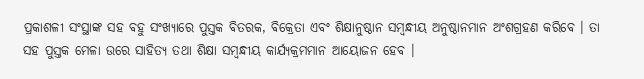ପ୍ରକାଶଳୀ ସଂସ୍ଥାଙ୍କ ସହ ବହୁ ସଂଖ୍ୟାରେ ପୁସ୍ତକ ବିତରକ, ବିକ୍ରେତା ଏବଂ ଶିକ୍ଷାନୁଷ୍ଠାନ ସମ୍ବନ୍ଧୀୟ ଅନୁଷ୍ଠାନମାନ ଅଂଶଗ୍ରହଣ କରିବେ । ତା ସହ ପୁସ୍ତକ ମେଳା ଉରେ ସାହିତ୍ୟ ତଥା ଶିକ୍ଷା ସମ୍ବନ୍ଧୀୟ କାର୍ଯ୍ୟକ୍ରମମାନ ଆୟୋଜନ ହେବ ।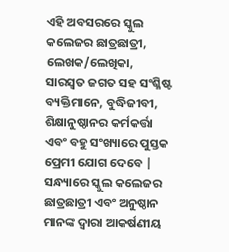ଏହି ଅବସରରେ ସ୍କୁଲ କଲେଜର ଛାତ୍ରଛାତ୍ରୀ, ଲେଖକ/ଲେଖିକା, ସାରସ୍ବତ ଜଗତ ସହ ସଂଶ୍ଳିଷ୍ଟ ବ୍ୟକ୍ତିମାନେ, ବୁଦ୍ଧିଜୀବୀ, ଶିକ୍ଷାନୁଷ୍ଠାନର କର୍ମକର୍ତ୍ତା ଏବଂ ବହୁ ସଂଖ୍ୟାରେ ପୁସ୍ତକ ପ୍ରେମୀ ଯୋଗ ଦେବେ | ସନ୍ଧ୍ୟାରେ ସ୍କୁଲ କଲେଜର ଛାତ୍ରଛାତ୍ରୀ ଏବଂ ଅନୁଷ୍ଠାନ ମାନଙ୍କ ଦ୍ବାରା ଆକର୍ଷଣୀୟ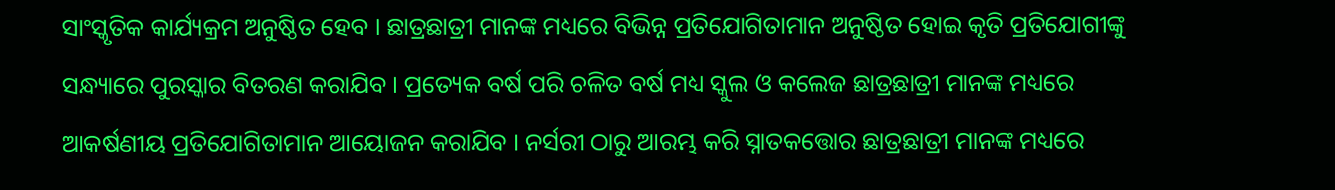ସାଂସ୍କୃତିକ କାର୍ଯ୍ୟକ୍ରମ ଅନୁଷ୍ଠିତ ହେବ । ଛାତ୍ରଛାତ୍ରୀ ମାନଙ୍କ ମଧ୍ୟରେ ବିଭିନ୍ନ ପ୍ରତିଯୋଗିତାମାନ ଅନୁଷ୍ଠିତ ହୋଇ କୃତି ପ୍ରତିଯୋଗୀଙ୍କୁ ସନ୍ଧ୍ୟାରେ ପୁରସ୍କାର ବିତରଣ କରାଯିବ । ପ୍ରତ୍ୟେକ ବର୍ଷ ପରି ଚଳିତ ବର୍ଷ ମଧ୍ୟ ସ୍କୁଲ ଓ କଲେଜ ଛାତ୍ରଛାତ୍ରୀ ମାନଙ୍କ ମଧ୍ୟରେ ଆକର୍ଷଣୀୟ ପ୍ରତିଯୋଗିତାମାନ ଆୟୋଜନ କରାଯିବ । ନର୍ସରୀ ଠାରୁ ଆରମ୍ଭ କରି ସ୍ନାତକତ୍ତୋର ଛାତ୍ରଛାତ୍ରୀ ମାନଙ୍କ ମଧ୍ୟରେ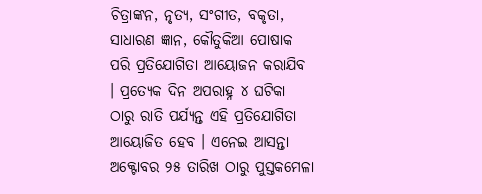ଚିତ୍ରାଙ୍କନ, ନୃତ୍ୟ, ସଂଗୀତ, ବକୃତା, ସାଧାରଣ ଜ୍ଞାନ, କୌତୁକିଆ ପୋଷାକ ପରି ପ୍ରତିଯୋଗିତା ଆୟୋଜନ କରାଯିବ । ପ୍ରତ୍ୟେକ ଦିନ ଅପରାହ୍ନ ୪ ଘଟିକା ଠାରୁ ରାତି ପର୍ଯ୍ୟନ୍ତ ଏହି ପ୍ରତିଯୋଗିତା ଆୟୋଜିତ ହେବ । ଏନେଇ ଆସନ୍ତା ଅକ୍ଟୋବର ୨୫ ତାରିଖ ଠାରୁ ପୁସ୍ତକମେଳା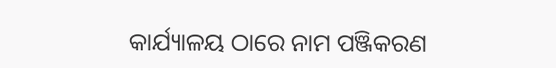କାର୍ଯ୍ୟାଳୟ ଠାରେ ନାମ ପଞ୍ଜିକରଣ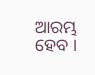ଆରମ୍ଭ ହେବ ।